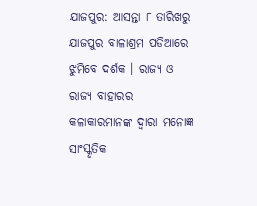ଯାଜପୁର: ଆସନ୍ତା ୮ ତାରିଖରୁ ଯାଜପୁର ବାଳାଶ୍ରମ ପଡିଆରେ ଝୁମିବେ ଦର୍ଶକ । ରାଜ୍ୟ ଓ ରାଜ୍ୟ ବାହାରର କଳାକାରମାନଙ୍କ ଦ୍ୱାରା ମନୋଜ୍ଞ ସାଂସ୍କୃତିକ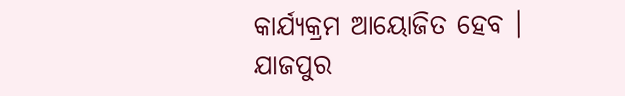କାର୍ଯ୍ୟକ୍ରମ ଆୟୋଜିତ ହେବ । ଯାଜପୁର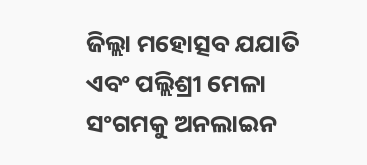ଜିଲ୍ଲା ମହୋତ୍ସବ ଯଯାତି ଏବଂ ପଲ୍ଲିଶ୍ରୀ ମେଳା ସଂଗମକୁ ଅନଲାଇନ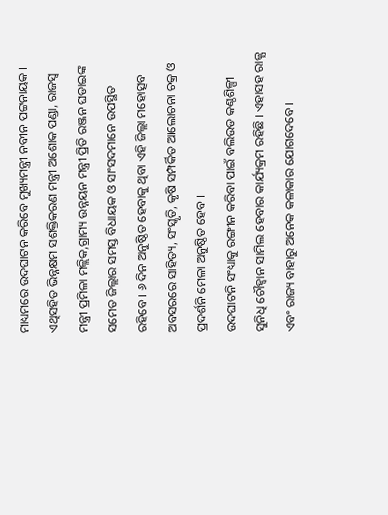ମାଧ୍ୟମରେ ଉଦଘାଟନ କରିବେ ମୁଖ୍ୟମନ୍ତ୍ରୀ ନବୀନ ପଟ୍ଟନାୟକ । ଏଥିସହିତ ଭିନ୍ନକ୍ଷମ ସଶକ୍ତିକରଣ ମନ୍ତ୍ରୀ ଅଶୋକ ପଣ୍ଡା, ରାଜସ୍ୱ ମନ୍ତ୍ରୀ ପ୍ରମିଳା ମଳ୍ଲିକ,ଗ୍ରାମ୍ୟ ଉନ୍ନୟନ ମନ୍ତ୍ରୀ ପ୍ରିତି ରଞ୍ଜନ ଘଡାଇଙ୍କ ସମେତ ଜିଲ୍ଲାର ସମସ୍ତ ବିଧାୟକ ଓ ସାଂସଦମାନେ ଉପସ୍ଥିତ ରହିବେ । ୬ ଦିନ ଅନୁଷ୍ଠିତ ହେବାକୁ ଥିବା ଏହି ଜିଲ୍ଲା ମହୋତ୍ସବ ଅବସରରେ ସାହିତ୍ୟ, ସଂସ୍କୃତି, କୃଷି ସମ୍ପର୍କିତ ଆଲୋଚନା ଚକ୍ର ଓ ପ୍ରଦର୍ଶନି ମେଳା ଅନୁଷ୍ଠିତ ହେବ ।
ଉଦଘାଟନି ସଂଧ୍ୟାକୁ ରଙ୍ଗୀନ କରିବା ପାଇଁ ବଲିଉଡ କଣ୍ଠଶିଳ୍ପୀ ସୁନିଧି ଚୌହ୍ୱାନ ସାମିଲ ହେବାର କାର୍ଯ୍ୟକ୍ରମ ରହିଛି । ଏହାସହ ରାଜ୍ଯ ଏବଂ ରାଜ୍ୟ ବାହାରୁ ଅନେକ କଳାକାର ଯୋଗଦେବେ ।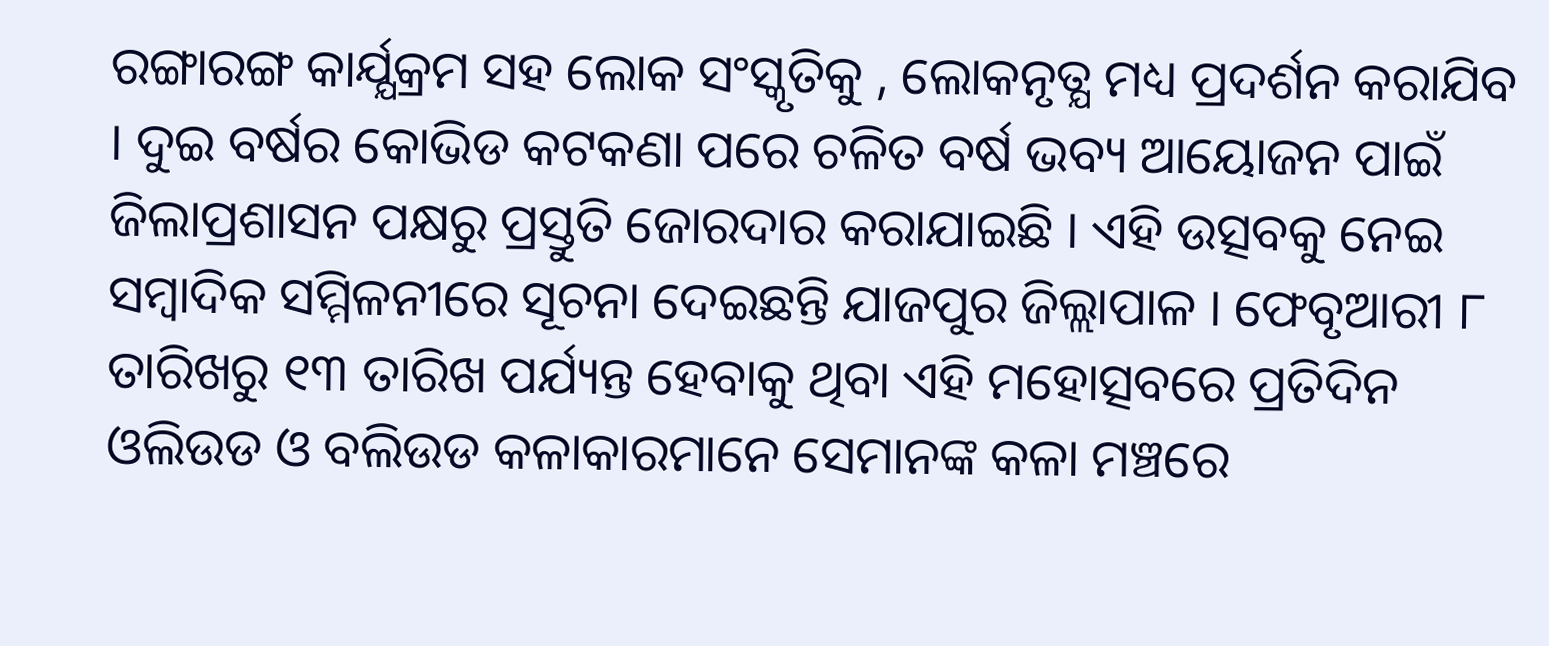ରଙ୍ଗାରଙ୍ଗ କାର୍ଯ୍ଯକ୍ରମ ସହ ଲୋକ ସଂସ୍କୃତିକୁ , ଲୋକନୃତ୍ଯ ମଧ୍ୟ ପ୍ରଦର୍ଶନ କରାଯିବ । ଦୁଇ ବର୍ଷର କୋଭିଡ କଟକଣା ପରେ ଚଳିତ ବର୍ଷ ଭବ୍ୟ ଆୟୋଜନ ପାଇଁ ଜିଲାପ୍ରଶାସନ ପକ୍ଷରୁ ପ୍ରସ୍ତୁତି ଜୋରଦାର କରାଯାଇଛି । ଏହି ଉତ୍ସବକୁ ନେଇ ସମ୍ବାଦିକ ସମ୍ମିଳନୀରେ ସୂଚନା ଦେଇଛନ୍ତି ଯାଜପୁର ଜିଲ୍ଲାପାଳ । ଫେବୃଆରୀ ୮ ତାରିଖରୁ ୧୩ ତାରିଖ ପର୍ଯ୍ୟନ୍ତ ହେବାକୁ ଥିବା ଏହି ମହୋତ୍ସବରେ ପ୍ରତିଦିନ ଓଲିଉଡ ଓ ବଲିଉଡ କଳାକାରମାନେ ସେମାନଙ୍କ କଳା ମଞ୍ଚରେ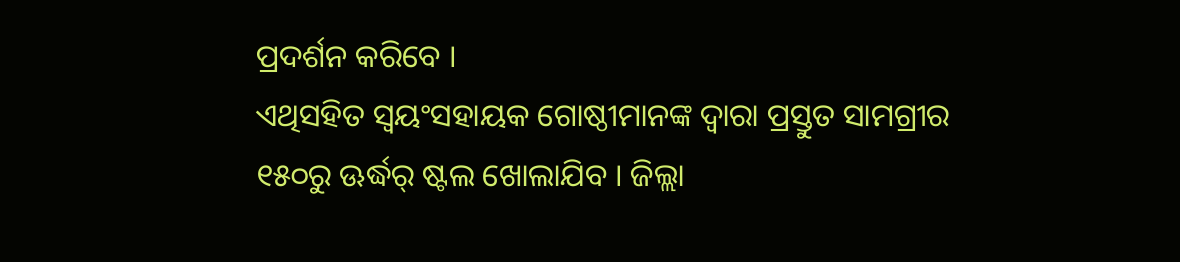ପ୍ରଦର୍ଶନ କରିବେ ।
ଏଥିସହିତ ସ୍ୱୟଂସହାୟକ ଗୋଷ୍ଠୀମାନଙ୍କ ଦ୍ୱାରା ପ୍ରସ୍ତୁତ ସାମଗ୍ରୀର ୧୫୦ରୁ ଊର୍ଦ୍ଧର୍ ଷ୍ଟଲ ଖୋଲାଯିବ । ଜିଲ୍ଲା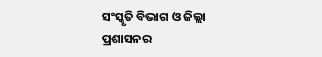ସଂସ୍କୃତି ବିଭାଗ ଓ ଜିଲ୍ଲା ପ୍ରଶାସନର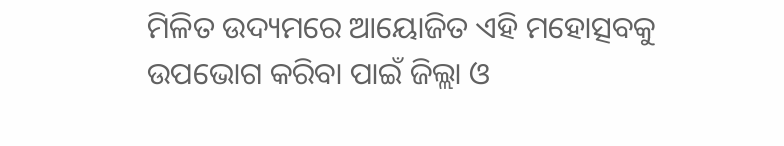ମିଳିତ ଉଦ୍ୟମରେ ଆୟୋଜିତ ଏହି ମହୋତ୍ସବକୁ ଉପଭୋଗ କରିବା ପାଇଁ ଜିଲ୍ଲା ଓ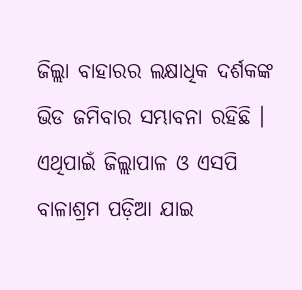ଜିଲ୍ଲା ବାହାରର ଲକ୍ଷାଧିକ ଦର୍ଶକଙ୍କ ଭିଡ ଜମିବାର ସମ୍ଭାବନା ରହିଛି । ଏଥିପାଇଁ ଜିଲ୍ଲାପାଳ ଓ ଏସପି ବାଳାଶ୍ରମ ପଡ଼ିଆ ଯାଇ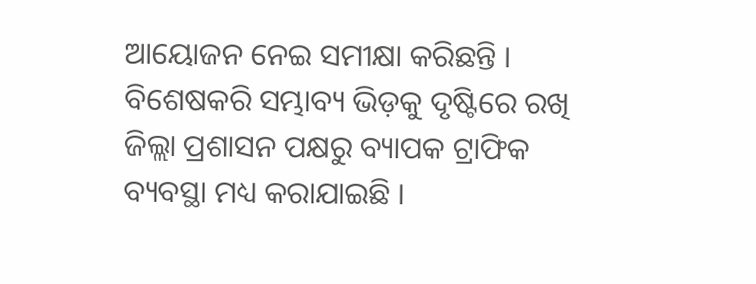ଆୟୋଜନ ନେଇ ସମୀକ୍ଷା କରିଛନ୍ତି । ବିଶେଷକରି ସମ୍ଭାବ୍ୟ ଭିଡ଼କୁ ଦୃଷ୍ଟିରେ ରଖି ଜିଲ୍ଲା ପ୍ରଶାସନ ପକ୍ଷରୁ ବ୍ୟାପକ ଟ୍ରାଫିକ ବ୍ୟବସ୍ଥା ମଧ୍ୟ କରାଯାଇଛି ।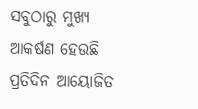ସବୁଠାରୁ ମୁଖ୍ୟ ଆକର୍ଷଣ ହେଉଛି ପ୍ରତିଦିନ ଆୟୋଜିତ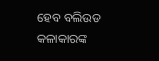ହେବ ବଲିଉଡ କଳାକାରଙ୍କ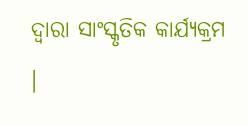ଦ୍ୱାରା ସାଂସ୍କୃତିକ କାର୍ଯ୍ୟକ୍ରମ ।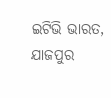ଇଟିଭି ଭାରତ, ଯାଜପୁର